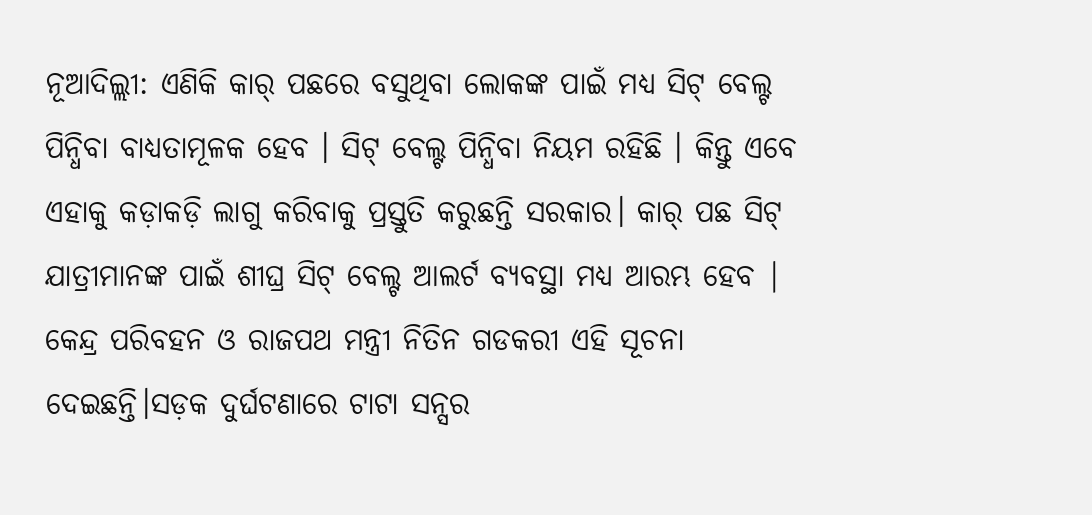ନୂଆଦିଲ୍ଲୀ: ଏଣିକି କାର୍ ପଛରେ ବସୁଥିବା ଲୋକଙ୍କ ପାଇଁ ମଧ୍ୟ ସିଟ୍ ବେଲ୍ଟ ପିନ୍ଧିବା ବାଧ୍ୟତାମୂଳକ ହେବ । ସିଟ୍ ବେଲ୍ଟ ପିନ୍ଧିବା ନିୟମ ରହିଛି । କିନ୍ତୁ ଏବେ ଏହାକୁ କଡ଼ାକଡ଼ି ଲାଗୁ କରିବାକୁ ପ୍ରସ୍ତୁତି କରୁଛନ୍ତି ସରକାର। କାର୍ ପଛ ସିଟ୍ ଯାତ୍ରୀମାନଙ୍କ ପାଇଁ ଶୀଘ୍ର ସିଟ୍ ବେଲ୍ଟ ଆଲର୍ଟ ବ୍ୟବସ୍ଥା ମଧ୍ୟ ଆରମ୍ଭ ହେବ | କେନ୍ଦ୍ର ପରିବହନ ଓ ରାଜପଥ ମନ୍ତ୍ରୀ ନିତିନ ଗଡକରୀ ଏହି ସୂଚନା ଦେଇଛନ୍ତି।ସଡ଼କ ଦୁର୍ଘଟଣାରେ ଟାଟା ସନ୍ସର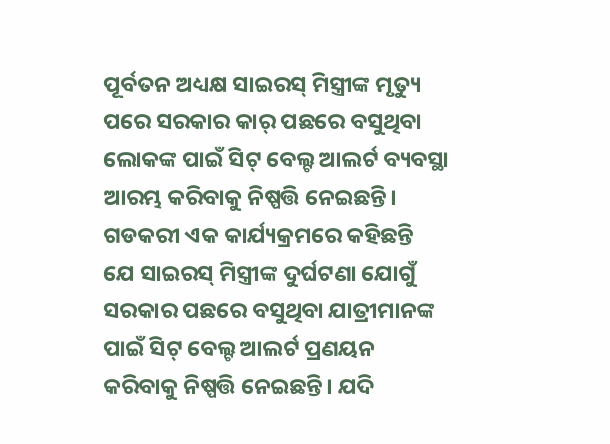ପୂର୍ବତନ ଅଧ୍ୟକ୍ଷ ସାଇରସ୍ ମିସ୍ତ୍ରୀଙ୍କ ମୃତ୍ୟୁ ପରେ ସରକାର କାର୍ ପଛରେ ବସୁଥିବା ଲୋକଙ୍କ ପାଇଁ ସିଟ୍ ବେଲ୍ଟ ଆଲର୍ଟ ବ୍ୟବସ୍ଥା ଆରମ୍ଭ କରିବାକୁ ନିଷ୍ପତ୍ତି ନେଇଛନ୍ତି।
ଗଡକରୀ ଏକ କାର୍ଯ୍ୟକ୍ରମରେ କହିଛନ୍ତି ଯେ ସାଇରସ୍ ମିସ୍ତ୍ରୀଙ୍କ ଦୁର୍ଘଟଣା ଯୋଗୁଁ ସରକାର ପଛରେ ବସୁଥିବା ଯାତ୍ରୀମାନଙ୍କ ପାଇଁ ସିଟ୍ ବେଲ୍ଟ ଆଲର୍ଟ ପ୍ରଣୟନ କରିବାକୁ ନିଷ୍ପତ୍ତି ନେଇଛନ୍ତି। ଯଦି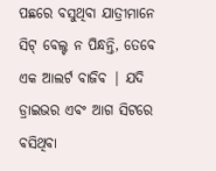ପଛରେ ବସୁଥିବା ଯାତ୍ରୀମାନେ ସିଟ୍ ବେଲ୍ଟ ନ ପିନ୍ଧନ୍ତି, ତେବେ ଏକ ଆଲର୍ଟ ବାଜିବ | ଯଦି ଡ୍ରାଇଭର ଏବଂ ଆଗ ସିଟରେ ବସିଥିବା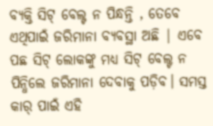ବ୍ୟକ୍ତି ସିଟ୍ ବେଲ୍ଟ ନ ପିନ୍ଧନ୍ତି , ତେବେ ଏଥିପାଇଁ ଜରିମାନା ବ୍ୟବସ୍ଥା ଅଛି | ଏବେ ପଛ ସିଟ୍ ଲୋକଙ୍କୁ ମଧ୍ୟ ସିଟ୍ ବେଲ୍ଟ ନ ପିନ୍ଧିଲେ ଜରିମାନା ଦେବାକୁ ପଡ଼ିବ। ସମସ୍ତ କାର୍ ପାଇଁ ଏହି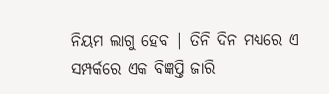ନିୟମ ଲାଗୁ ହେବ | ତିନି ଦିନ ମଧ୍ୟରେ ଏ ସମ୍ପର୍କରେ ଏକ ବିଜ୍ଞପ୍ତି ଜାରି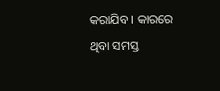କରାଯିବ । କାରରେ ଥିବା ସମସ୍ତ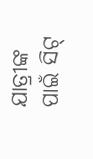ଯାତ୍ରୀଙ୍କ ପାଇଁ ସିଟ୍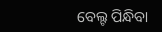ବେଲ୍ଟ ପିନ୍ଧିବା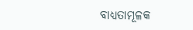ବାଧ୍ୟତାମୂଳକ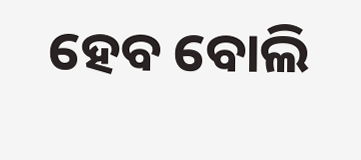ହେବ ବୋଲି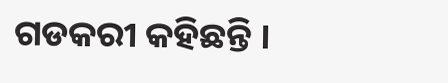ଗଡକରୀ କହିଛନ୍ତି ।